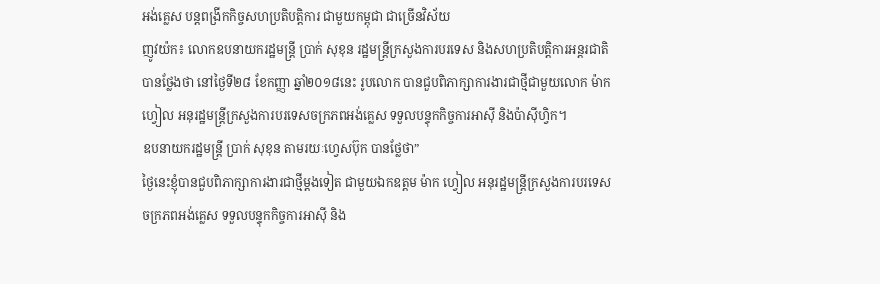អង់គ្លេស បន្តពង្រីកកិច្ចសហប្រតិបត្តិការ ជាមួយកម្ពុជា ជាច្រើនវិស័យ
ញូវយ៉ក៖ លោកឧបនាយករដ្ឋមន្ត្រី ប្រាក់ សុខុន រដ្ឋមន្ត្រីក្រសួងការបរទេស និងសហប្រតិបត្តិការអន្តរជាតិ បានថ្លែងថា នៅថ្ងៃទី២៨ ខែកញ្ញា ឆ្នាំ២០១៨នេះ រូបលោក បានជួបពិភាក្សាការងារជាថ្មីជាមួយលោក ម៉ាក ហ្វៀល អនុរដ្ឋមន្ត្រីក្រសួងការបរទេសចក្រភពអង់គ្លេស ទទួលបន្ទុកកិច្ចការអាស៊ី និងប៉ាស៊ីហ្វិក។
ឧបនាយករដ្ឋមន្ត្រី ប្រាក់ សុខុន តាមរយៈហ្វេសប៊ុក បានថ្លែថា”
ថ្ងៃនេះខ្ញុំបានជួបពិភាក្សាការងារជាថ្មីម្តងទៀត ជាមួយឯកឧត្តម ម៉ាក ហ្វៀល អនុរដ្ឋមន្រ្តីក្រសួងការបរទេសចក្រភពអង់គ្លេស ទទួលបន្ទុកកិច្ចការអាស៊ី និង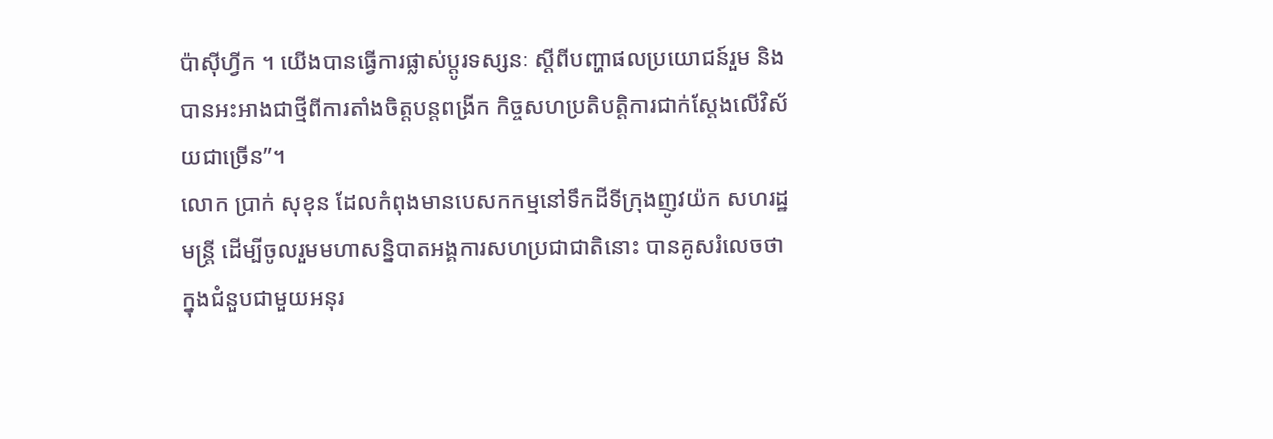ប៉ាស៊ីហ្វីក ។ យើងបានធ្វើការផ្លាស់ប្តូរទស្សនៈ ស្តីពីបញ្ហាផលប្រយោជន៍រួម និងបានអះអាងជាថ្មីពីការតាំងចិត្តបន្តពង្រីក កិច្ចសហប្រតិបត្តិការជាក់ស្តែងលើវិស័យជាច្រើន”។
លោក ប្រាក់ សុខុន ដែលកំពុងមានបេសកកម្មនៅទឹកដីទីក្រុងញូវយ៉ក សហរដ្ឋមន្ត្រី ដើម្បីចូលរួមមហាសន្និបាតអង្គការសហប្រជាជាតិនោះ បានគូសរំលេចថា ក្នុងជំនួបជាមួយអនុរ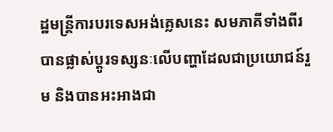ដ្ឋមន្ត្រីការបរទេសអង់គ្លេសនេះ សមភាគីទាំងពីរបានផ្លាស់ប្តូរទស្សនៈលើបញ្ហាដែលជាប្រយោជន៍រួម និងបានអះអាងជា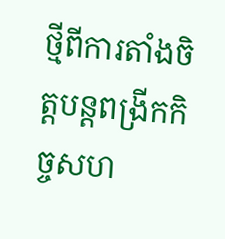ថ្មីពីការតាំងចិត្តបន្តពង្រីកកិច្ចសហ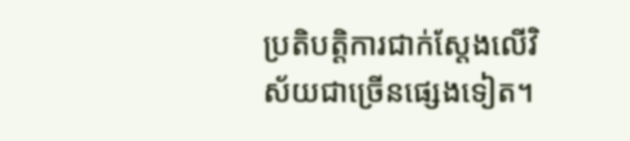ប្រតិបត្តិការជាក់ស្តែងលើវិស័យជាច្រើនផ្សេងទៀត។